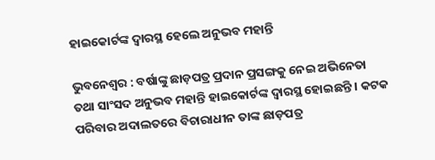ହାଇକୋର୍ଟଙ୍କ ଦ୍ୱାରସ୍ଥ ହେଲେ ଅନୁଭବ ମହାନ୍ତି

ଭୁବନେଶ୍ୱର : ବର୍ଷାଙ୍କୁ ଛାଡ଼ପତ୍ର ପ୍ରଦାନ ପ୍ରସଙ୍ଗକୁ ନେଇ ଅଭିନେତା ତଥା ସାଂସଦ ଅନୁଭବ ମହାନ୍ତି ହାଇକୋର୍ଟଙ୍କ ଦ୍ୱାରସ୍ଥ ହୋଇଛନ୍ତି । କଟକ ପରିବାର ଅଦାଲତରେ ବିଚାରାଧୀନ ତାଙ୍କ ଛାଡ଼ପତ୍ର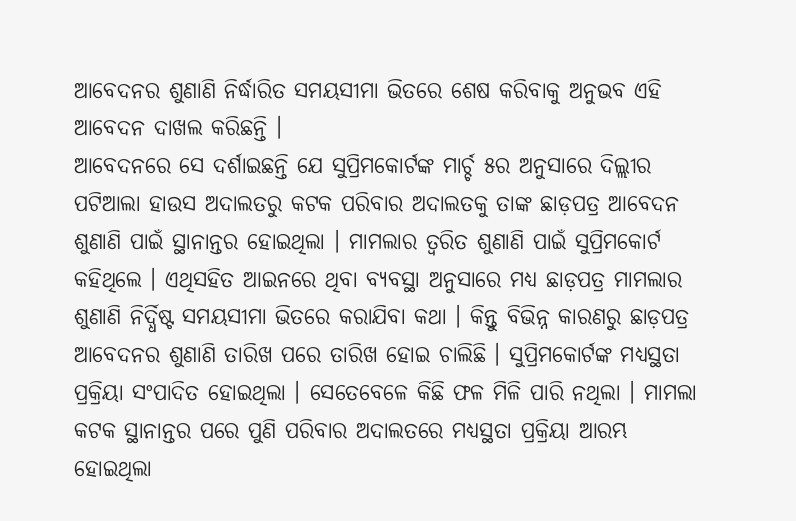ଆବେଦନର ଶୁଣାଣି ନିର୍ଦ୍ଧାରିତ ସମୟସୀମା ଭିତରେ ଶେଷ କରିବାକୁ ଅନୁଭବ ଏହି ଆବେଦନ ଦାଖଲ କରିଛନ୍ତି ।
ଆବେଦନରେ ସେ ଦର୍ଶାଇଛନ୍ତି ଯେ ସୁପ୍ରିମକୋର୍ଟଙ୍କ ମାର୍ଚ୍ଚ ୫ର ଅନୁସାରେ ଦିଲ୍ଲୀର ପଟିଆଲା ହାଉସ ଅଦାଲତରୁ କଟକ ପରିବାର ଅଦାଲତକୁ ତାଙ୍କ ଛାଡ଼ପତ୍ର ଆବେଦନ ଶୁଣାଣି ପାଇଁ ସ୍ଥାନାନ୍ତର ହୋଇଥିଲା । ମାମଲାର ତ୍ୱରିତ ଶୁଣାଣି ପାଇଁ ସୁପ୍ରିମକୋର୍ଟ କହିଥିଲେ । ଏଥିସହିତ ଆଇନରେ ଥିବା ବ୍ୟବସ୍ଥା ଅନୁସାରେ ମଧ୍ୟ ଛାଡ଼ପତ୍ର ମାମଲାର ଶୁଣାଣି ନିର୍ଦ୍ଧିଷ୍ଟ ସମୟସୀମା ଭିତରେ କରାଯିବା କଥା । କିନ୍ତୁ ବିଭିନ୍ନ କାରଣରୁ ଛାଡ଼ପତ୍ର ଆବେଦନର ଶୁଣାଣି ତାରିଖ ପରେ ତାରିଖ ହୋଇ ଚାଲିଛି । ସୁପ୍ରିମକୋର୍ଟଙ୍କ ମଧ୍ୟସ୍ଥତା ପ୍ରକ୍ରିୟା ସଂପାଦିତ ହୋଇଥିଲା । ସେତେବେଳେ କିଛି ଫଳ ମିଳି ପାରି ନଥିଲା । ମାମଲା କଟକ ସ୍ଥାନାନ୍ତର ପରେ ପୁଣି ପରିବାର ଅଦାଲତରେ ମଧ୍ୟସ୍ଥତା ପ୍ରକ୍ରିୟା ଆରମ୍ଭ ହୋଇଥିଲା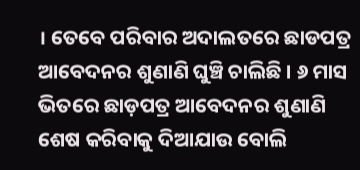। ତେବେ ପରିବାର ଅଦାଲତରେ ଛାଡପତ୍ର ଆବେଦନର ଶୁଣାଣି ଘୁଞ୍ଚି ଚାଲିଛି । ୬ ମାସ ଭିତରେ ଛାଡ଼ପତ୍ର ଆବେଦନର ଶୁଣାଣି ଶେଷ କରିବାକୁ ଦିଆଯାଉ ବୋଲି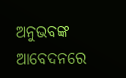ଅନୁଭବଙ୍କ ଆବେଦନରେ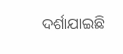ଦର୍ଶାଯାଇଛି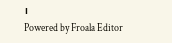।
Powered by Froala Editor